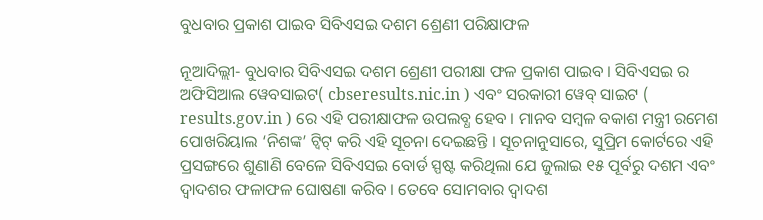ବୁଧବାର ପ୍ରକାଶ ପାଇବ ସିବିଏସଇ ଦଶମ ଶ୍ରେଣୀ ପରିକ୍ଷାଫଳ

ନୂଆଦିଲ୍ଲୀ- ବୁଧବାର ସିବିଏସଇ ଦଶମ ଶ୍ରେଣୀ ପରୀକ୍ଷା ଫଳ ପ୍ରକାଶ ପାଇବ । ସିବିଏସଇ ର ଅଫିସିଆଲ ୱେବସାଇଟ( cbseresults.nic.in ) ଏବଂ ସରକାରୀ ୱେବ୍ ସାଇଟ ( results.gov.in ) ରେ ଏହି ପରୀକ୍ଷାଫଳ ଉପଲବ୍ଧ ହେବ । ମାନବ ସମ୍ବଳ ବକାଶ ମନ୍ତ୍ରୀ ରମେଶ ପୋଖରିୟାଲ ‘ନିଶଙ୍କ’ ଟ୍ୱିଟ୍ କରି ଏହି ସୂଚନା ଦେଇଛନ୍ତି । ସୂଚନାନୁସାରେ, ସୁପ୍ରିମ କୋର୍ଟରେ ଏହି ପ୍ରସଙ୍ଗରେ ଶୁଣାଣି ବେଳେ ସିବିଏସଇ ବୋର୍ଡ ସ୍ପଷ୍ଟ କରିଥିଲା ଯେ ଜୁଲାଇ ୧୫ ପୂର୍ବରୁ ଦଶମ ଏବଂ ଦ୍ୱାଦଶର ଫଳାଫଳ ଘୋଷଣା କରିବ । ତେବେ ସୋମବାର ଦ୍ୱାଦଶ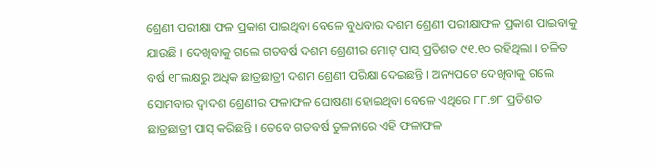ଶ୍ରେଣୀ ପରୀକ୍ଷା ଫଳ ପ୍ରକାଶ ପାଇଥିବା ବେଳେ ବୁଧବାର ଦଶମ ଶ୍ରେଣୀ ପରୀକ୍ଷାଫଳ ପ୍ରକାଶ ପାଇବାକୁ ଯାଉଛି । ଦେଖିବାକୁ ଗଲେ ଗତବର୍ଷ ଦଶମ ଶ୍ରେଣୀର ମୋଟ୍ ପାସ୍ ପ୍ରତିଶତ ୯୧.୧୦ ରହିଥିଲା । ଚଳିତ ବର୍ଷ ୧୮ଲକ୍ଷରୁ ଅଧିକ ଛାତ୍ରଛାତ୍ରୀ ଦଶମ ଶ୍ରେଣୀ ପରିକ୍ଷା ଦେଇଛନ୍ତି । ଅନ୍ୟପଟେ ଦେଖିବାକୁ ଗଲେ ସୋମବାର ଦ୍ୱାଦଶ ଶ୍ରେଣୀର ଫଳାଫଳ ଘୋଷଣା ହୋଇଥିବା ବେଳେ ଏଥିରେ ୮୮.୭୮ ପ୍ରତିଶତ ଛାତ୍ରଛାତ୍ରୀ ପାସ୍ କରିଛନ୍ତି । ତେବେ ଗତବର୍ଷ ତୁଳନାରେ ଏହି ଫଳାଫଳ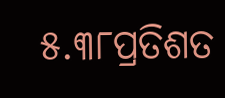୫.୩୮ପ୍ରତିଶତ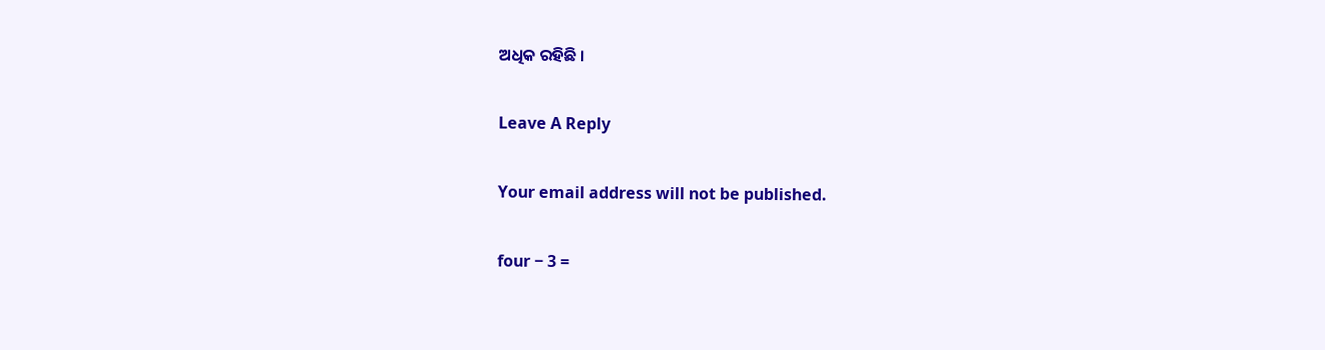ଅଧିକ ରହିଛି ।

Leave A Reply

Your email address will not be published.

four − 3 =